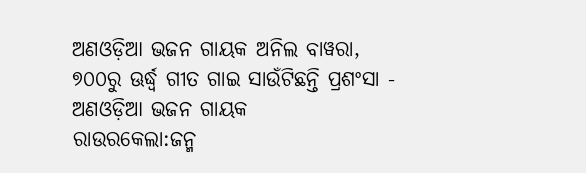ଅଣଓଡ଼ିଆ ଭଜନ ଗାୟକ ଅନିଲ ବାୱରା, ୭୦୦ରୁ ଊର୍ଦ୍ଧ୍ବ ଗୀତ ଗାଇ ସାଉଁଟିଛନ୍ତି ପ୍ରଶଂସା - ଅଣଓଡ଼ିଆ ଭଜନ ଗାୟକ
ରାଉରକେଲା:ଜନ୍ମ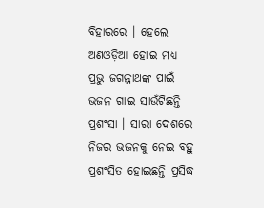ବିହାରରେ । ହେଲେ ଅଣଓଡ଼ିଆ ହୋଇ ମଧ୍ୟ ପ୍ରଭୁ ଜଗନ୍ନାଥଙ୍କ ପାଇଁ ଭଜନ ଗାଇ ସାଉଁଟିଛନ୍ତି ପ୍ରଶଂସା । ସାରା ଦେଶରେ ନିଜର ଭଜନକୁ ନେଇ ବହୁ ପ୍ରଶଂସିତ ହୋଇଛନ୍ତି ପ୍ରସିଦ୍ଧ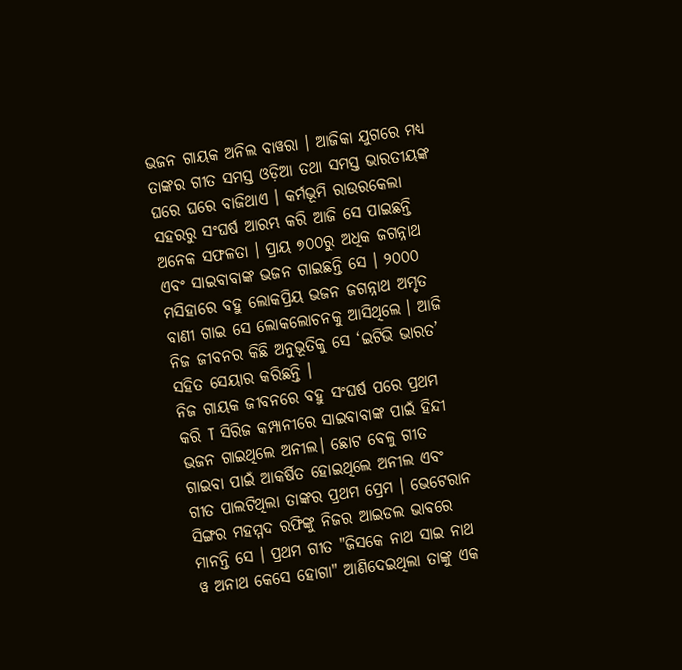ଭଜନ ଗାୟକ ଅନିଲ ବାୱରା । ଆଜିକା ଯୁଗରେ ମଧ୍ୟ ତାଙ୍କର ଗୀତ ସମସ୍ତ ଓଡ଼ିଆ ତଥା ସମସ୍ତ ଭାରତୀୟଙ୍କ ଘରେ ଘରେ ବାଜିଥାଏ । କର୍ମଭୂମି ରାଉରକେଲା ସହରରୁ ସଂଘର୍ଷ ଆରମ୍ଭ କରି ଆଜି ସେ ପାଇଛନ୍ତି ଅନେକ ସଫଳତା । ପ୍ରାୟ ୭୦୦ରୁ ଅଧିକ ଜଗନ୍ନାଥ ଏବଂ ସାଇବାବାଙ୍କ ଭଜନ ଗାଇଛନ୍ତି ସେ । ୨୦୦୦ ମସିହାରେ ବହୁ ଲୋକପ୍ରିୟ ଭଜନ ଜଗନ୍ନାଥ ଅମୃତ ବାଣୀ ଗାଇ ସେ ଲୋକଲୋଚନକୁ ଆସିଥିଲେ । ଆଜି ନିଜ ଜୀବନର କିଛି ଅନୁଭୂତିକୁ ସେ ‘ଇଟିଭି ଭାରତ’ ସହିତ ସେୟାର କରିଛନ୍ତି ।
ନିଜ ଗାୟକ ଜୀବନରେ ବହୁ ସଂଘର୍ଷ ପରେ ପ୍ରଥମ କରି T ସିରିଜ କମ୍ପାନୀରେ ସାଇବାବାଙ୍କ ପାଇଁ ହିନ୍ଦୀ ଭଜନ ଗାଇଥିଲେ ଅନୀଲ। ଛୋଟ ବେଳୁ ଗୀତ ଗାଇବା ପାଇଁ ଆକର୍ଷିତ ହୋଇଥିଲେ ଅନୀଲ ଏବଂ ଗୀତ ପାଲଟିଥିଲା ତାଙ୍କର ପ୍ରଥମ ପ୍ରେମ । ଭେଟେରାନ ସିଙ୍ଗର ମହମ୍ମଦ ରଫିଙ୍କୁ ନିଜର ଆଇଡଲ ଭାବରେ ମାନନ୍ତି ସେ । ପ୍ରଥମ ଗୀତ "ଜିସକେ ନାଥ ସାଇ ନାଥ ୱ ଅନାଥ କେସେ ହୋଗା" ଆଣିଦେଇଥିଲା ତାଙ୍କୁ ଏକ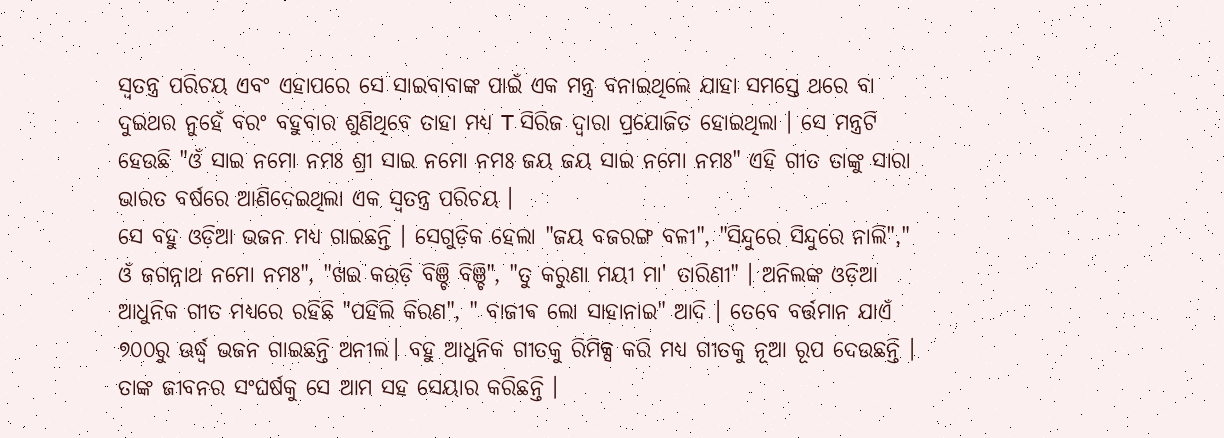ସ୍ବତନ୍ତ୍ର ପରିଚୟ ଏବଂ ଏହାପରେ ସେ ସାଇବାବାଙ୍କ ପାଇଁ ଏକ ମନ୍ତ୍ର ବନାଇଥିଲେ ଯାହା ସମସ୍ତେ ଥରେ ବା ଦୁଇଥର ନୁହେଁ ବରଂ ବହୁବାର ଶୁଣିଥିବେ ତାହା ମଧ୍ୟ T ସିରିଜ ଦ୍ବାରା ପ୍ରଯୋଜିତ ହୋଇଥିଲା । ସେ ମନ୍ତ୍ରଟି ହେଉଛି "ଓଁ ସାଇ ନମୋ ନମଃ ଶ୍ରୀ ସାଇ ନମୋ ନମଃ ଜୟ ଜୟ ସାଇ ନମୋ ନମଃ" ଏହି ଗୀତ ତାଙ୍କୁ ସାରା ଭାରତ ବର୍ଷରେ ଆଣିଦେଇଥିଲା ଏକ ସ୍ବତନ୍ତ୍ର ପରିଚୟ ।
ସେ ବହୁ ଓଡ଼ିଆ ଭଜନ ମଧ୍ୟ ଗାଇଛନ୍ତି । ସେଗୁଡ଼ିକ ହେଲା "ଜୟ ବଜରଙ୍ଗ ବଳୀ", "ସିନ୍ଦୁରେ ସିନ୍ଦୁରେ ନାଲି"," ଓଁ ଜଗନ୍ନାଥ ନମୋ ନମଃ", "ଖଇ କଉଡ଼ି ବିଞ୍ଚି ବିଞ୍ଚି", "ତୁ କରୁଣା ମୟୀ ମା' ତାରିଣୀ" । ଅନିଲଙ୍କ ଓଡ଼ିଆ ଆଧୁନିକ ଗୀତ ମଧ୍ୟରେ ରହିଛି "ପହିଲି କିରଣ", " ବାଜୀଵ ଲୋ ସାହାନାଇ" ଆଦି । ତେବେ ବର୍ତ୍ତମାନ ଯାଏଁ ୭୦୦ରୁ ଊର୍ଦ୍ଧ୍ବ ଭଜନ ଗାଇଛନ୍ତି ଅନୀଲ। ବହୁ ଆଧୁନିକ ଗୀତକୁ ରିମିକ୍ସ କରି ମଧ୍ୟ ଗୀତକୁ ନୂଆ ରୂପ ଦେଉଛନ୍ତି । ତାଙ୍କ ଜୀବନର ସଂଘର୍ଷକୁ ସେ ଆମ ସହ ସେୟାର କରିଛନ୍ତି ।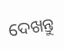ଦେଖନ୍ତୁ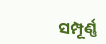ସମ୍ପୂର୍ଣ୍ଣ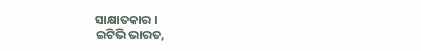ସାକ୍ଷାତକାର ।
ଇଟିଭି ଭାରତ,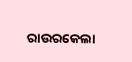ରାଉରକେଲା